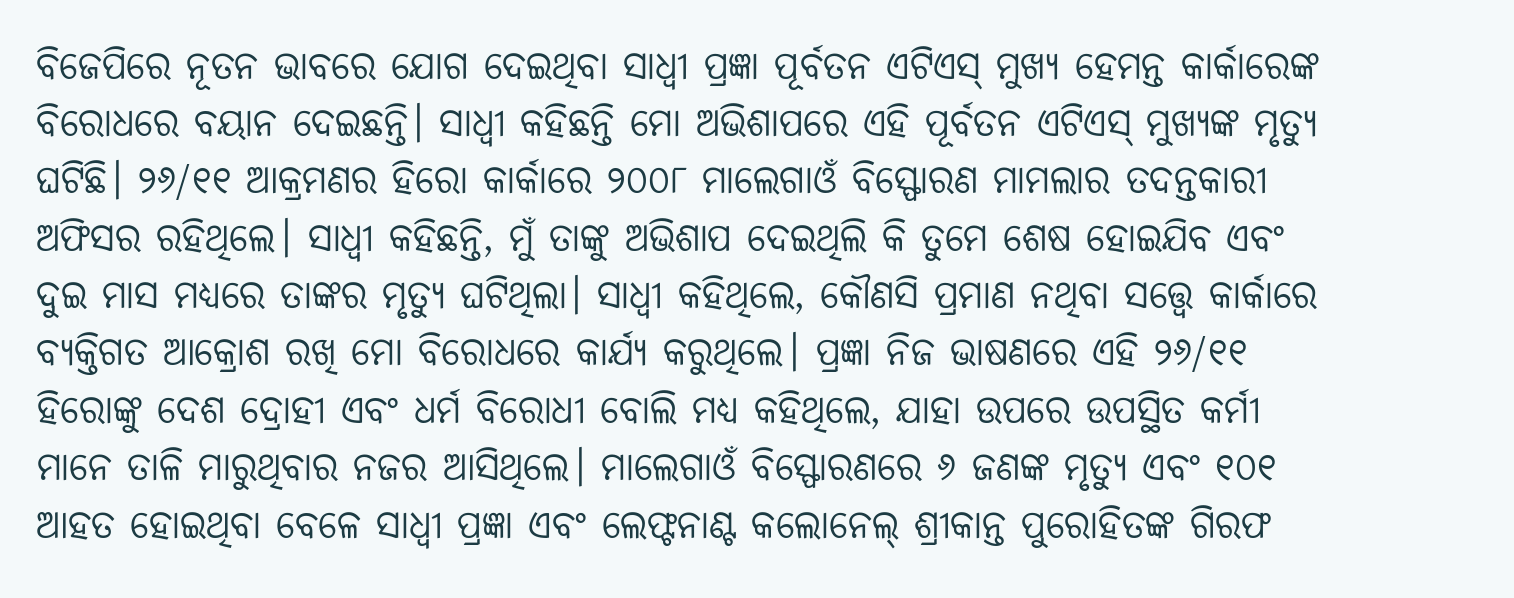ବିଜେପିରେ ନୂତନ ଭାବରେ ଯୋଗ ଦେଇଥିବା ସାଧ୍ବୀ ପ୍ରଜ୍ଞା ପୂର୍ବତନ ଏଟିଏସ୍ ମୁଖ୍ୟ ହେମନ୍ତ କାର୍କାରେଙ୍କ ବିରୋଧରେ ବୟାନ ଦେଇଛନ୍ତି। ସାଧ୍ବୀ କହିଛନ୍ତି ମୋ ଅଭିଶାପରେ ଏହି ପୂର୍ବତନ ଏଟିଏସ୍ ମୁଖ୍ୟଙ୍କ ମୃତ୍ୟୁ ଘଟିଛି। ୨୬/୧୧ ଆକ୍ରମଣର ହିରୋ କାର୍କାରେ ୨୦୦୮ ମାଲେଗାଓଁ ବିସ୍ଫୋରଣ ମାମଲାର ତଦନ୍ତକାରୀ ଅଫିସର ରହିଥିଲେ। ସାଧ୍ବୀ କହିଛନ୍ତି, ମୁଁ ତାଙ୍କୁ ଅଭିଶାପ ଦେଇଥିଲି କି ତୁମେ ଶେଷ ହୋଇଯିବ ଏବଂ ଦୁଇ ମାସ ମଧ୍ୟରେ ତାଙ୍କର ମୃତ୍ୟୁ ଘଟିଥିଲା। ସାଧ୍ବୀ କହିଥିଲେ, କୌଣସି ପ୍ରମାଣ ନଥିବା ସତ୍ତ୍ବେ କାର୍କାରେ ବ୍ୟକ୍ତିଗତ ଆକ୍ରୋଶ ରଖି ମୋ ବିରୋଧରେ କାର୍ଯ୍ୟ କରୁଥିଲେ। ପ୍ରଜ୍ଞା ନିଜ ଭାଷଣରେ ଏହି ୨୬/୧୧ ହିରୋଙ୍କୁ ଦେଶ ଦ୍ରୋହୀ ଏବଂ ଧର୍ମ ବିରୋଧୀ ବୋଲି ମଧ୍ୟ କହିଥିଲେ, ଯାହା ଉପରେ ଉପସ୍ଥିତ କର୍ମୀ ମାନେ ତାଳି ମାରୁଥିବାର ନଜର ଆସିଥିଲେ। ମାଲେଗାଓଁ ବିସ୍ଫୋରଣରେ ୬ ଜଣଙ୍କ ମୃତ୍ୟୁ ଏବଂ ୧୦୧ ଆହତ ହୋଇଥିବା ବେଳେ ସାଧ୍ବୀ ପ୍ରଜ୍ଞା ଏବଂ ଲେଫ୍ଟନାଣ୍ଟ କଲୋନେଲ୍ ଶ୍ରୀକାନ୍ତ ପୁରୋହିତଙ୍କ ଗିରଫ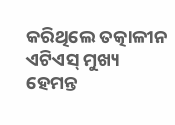କରିଥିଲେ ତତ୍କାଳୀନ ଏଟିଏସ୍ ମୁଖ୍ୟ ହେମନ୍ତ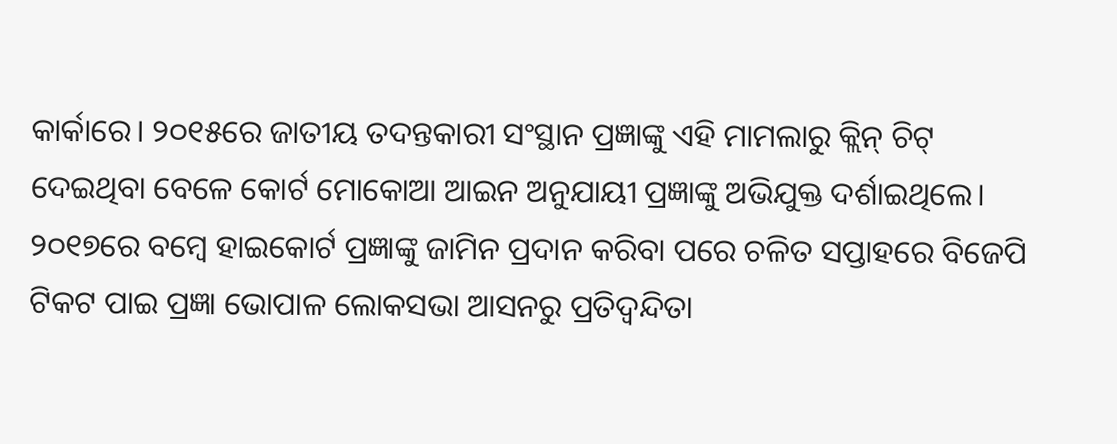କାର୍କାରେ। ୨୦୧୫ରେ ଜାତୀୟ ତଦନ୍ତକାରୀ ସଂସ୍ଥାନ ପ୍ରଜ୍ଞାଙ୍କୁ ଏହି ମାମଲାରୁ କ୍ଲିନ୍ ଚିଟ୍ ଦେଇଥିବା ବେଳେ କୋର୍ଟ ମୋକୋଆ ଆଇନ ଅନୁଯାୟୀ ପ୍ରଜ୍ଞାଙ୍କୁ ଅଭିଯୁକ୍ତ ଦର୍ଶାଇଥିଲେ। ୨୦୧୭ରେ ବମ୍ବେ ହାଇକୋର୍ଟ ପ୍ରଜ୍ଞାଙ୍କୁ ଜାମିନ ପ୍ରଦାନ କରିବା ପରେ ଚଳିତ ସପ୍ତାହରେ ବିଜେପି ଟିକଟ ପାଇ ପ୍ରଜ୍ଞା ଭୋପାଳ ଲୋକସଭା ଆସନରୁ ପ୍ରତିଦ୍ବନ୍ଦିତା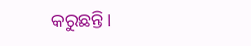କରୁଛନ୍ତି।